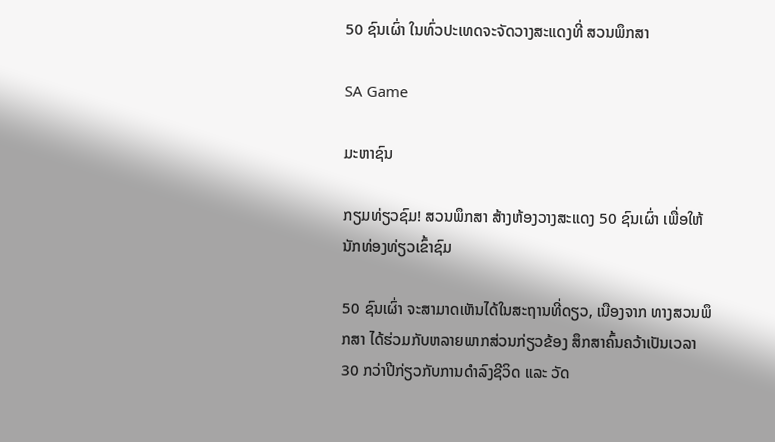50 ຊົນເຜົ່າ ໃນທົ່ວປະເທດຈະຈັດວາງສະແດງທີ່ ສວນພຶກສາ

SA Game

ມະຫາຊົນ

ກຽມທ່ຽວຊົມ! ສວນພຶກສາ ສ້າງຫ້ອງວາງສະແດງ 50 ຊົນເຜົ່າ ເພື່ອໃຫ້ນັກທ່ອງທ່ຽວເຂົ້າຊົມ

50 ຊົນເຜົ່າ ຈະສາມາດເຫັນໄດ້ໃນສະຖານທີ່ດຽວ, ເນືອງຈາກ ທາງສວນພຶກສາ ໄດ້ຮ່ວມກັບຫລາຍພາກສ່ວນກ່ຽວຂ້ອງ ສຶກສາຄົ້ນຄວ້າເປັນເວລາ 30 ກວ່າປີກ່ຽວກັບການດໍາລົງຊີວິດ ແລະ ວັດ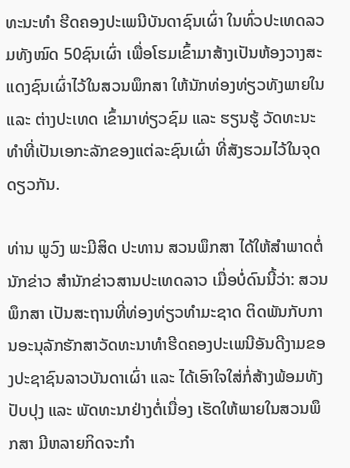ທະນະທໍາ ຮີດຄອງປະເພນີບັນດາຊົນເຜົ່າ ໃນທົ່ວປະເທດລວມທັງໝົດ 50ຊົນເຜົ່າ ເພື່ອໂຮມເຂົ້າມາສ້າງເປັນຫ້ອງວາງສະແດງຊົນເຜົ່າໄວ້ໃນສວນພຶກສາ ໃຫ້ນັກທ່ອງທ່ຽວທັງພາຍໃນ ແລະ ຕ່າງປະເທດ ເຂົ້າມາທ່ຽວຊົມ ແລະ ຮຽນຮູ້ ວັດທະນະທຳທີ່ເປັນເອກະລັກຂອງແຕ່ລະຊົນເຜົ່າ ທີ່ສັງຮວມໄວ້ໃນຈຸດດຽວກັນ.

ທ່ານ ພູວົງ ພະມີສິດ ປະທານ ສວນພຶກສາ ໄດ້ໃຫ້ສໍາພາດຕໍ່ນັກຂ່າວ ສຳນັກຂ່າວສານປະເທດລາວ ເມື່ອບໍ່ດົນນີ້ວ່າ: ສວນພຶກສາ ເປັນສະຖານທີ່ທ່ອງທ່ຽວທໍາມະຊາດ ຕິດພັນກັບການອະນຸລັກຮັກສາວັດທະນາທໍາຮີດຄອງປະເພນີອັນດີງາມຂອງປະຊາຊົນລາວບັນດາເຜົ່າ ແລະ ໄດ້ເອົາໃຈໃສ່ກໍ່ສ້າງພ້ອມທັງປັບປຸງ ແລະ ພັດທະນາຢ່າງຕໍ່ເນື່ອງ ເຮັດໃຫ້ພາຍໃນສວນພຶກສາ ມີຫລາຍກິດຈະກໍາ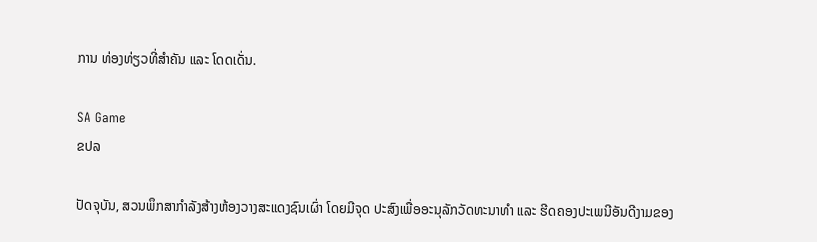ການ ທ່ອງທ່ຽວທີ່ສຳຄັນ ແລະ ໂດດເດັ່ນ.

SA Game
ຂປລ

ປັດຈຸບັນ, ສວນພຶກສາກຳລັງສ້າງຫ້ອງວາງສະແດງຊົນເຜົ່າ ໂດຍມີຈຸດ ປະສົງເພື່ອອະນຸລັກວັດທະນາທໍາ ແລະ ຮີດຄອງປະເພນີອັນດີງາມຂອງ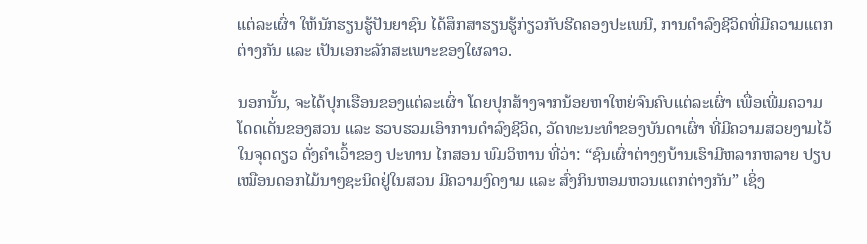ແຕ່ລະເຜົ່າ ໃຫ້ນັກຮຽນຮູ້ປັນຍາຊົນ ໄດ້ສຶກສາຮຽນຮູ້ກ່ຽວກັບຮີດຄອງປະເພນີ, ການດໍາລົງຊີວິດທີ່ມີຄວາມແຕກຕ່າງກັນ ແລະ ເປັນເອກະລັກສະເພາະຂອງໃຜລາວ.

ນອກນັ້ນ, ຈະໄດ້ປຸກເຮືອນຂອງແຕ່ລະເຜົ່າ ໂດຍປຸກສ້າງຈາກນ້ອຍຫາໃຫຍ່ຈົນຄົບແຕ່ລະເຜົ່າ ເພື່ອເພີ່ມຄວາມໂດດເດັ່ນຂອງສວນ ແລະ ຮວບຮວມເອົາການດໍາລົງຊີວິດ, ວັດທະນະທໍາຂອງບັນດາເຜົ່າ ທີ່ມີຄວາມສວຍງາມໄວ້ໃນຈຸດດຽວ ດັ່ງຄໍາເວົ້າຂອງ ປະທານ ໄກສອນ ພົມວິຫານ ທີ່ວ່າ: “ຊົນເຜົ່າຕ່າງໆບ້ານເຮົາມີຫລາກຫລາຍ ປຽບເໝືອນດອກໄມ້ນາໆຊະນິດຢູ່ໃນສວນ ມີຄວາມງົດງາມ ແລະ ສົ່ງກິນຫອມຫວນແຕກຕ່າງກັນ” ເຊິ່ງ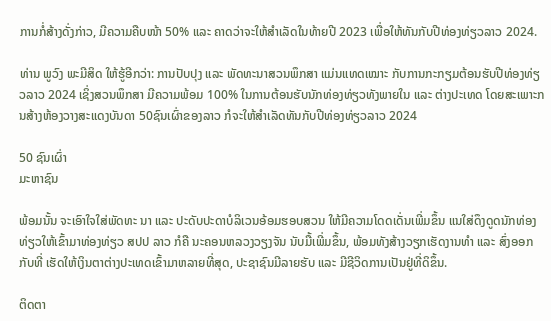ການກໍ່ສ້າງດັ່ງກ່າວ, ມີຄວາມຄືບໜ້າ 50% ແລະ ຄາດວ່າຈະໃຫ້ສໍາເລັດໃນທ້າຍປີ 2023 ເພື່ອໃຫ້ທັນກັບປີທ່ອງທ່ຽວລາວ 2024.

ທ່ານ ພູວົງ ພະມີສິດ ໃຫ້ຮູ້ອີກວ່າ: ການປັບປຸງ ແລະ ພັດທະນາສວນພຶກສາ ແມ່ນແທດເໝາະ ກັບການກະກຽມຕ້ອນຮັບປີທ່ອງທ່ຽວລາວ 2024 ເຊິ່ງສວນພຶກສາ ມີຄວາມພ້ອມ 100% ໃນການຕ້ອນຮັບນັກທ່ອງທ່ຽວທັງພາຍໃນ ແລະ ຕ່າງປະເທດ ໂດຍສະເພາະກນສ້າງຫ້ອງວາງສະແດງບັນດາ 50ຊົນເຜົ່າຂອງລາວ ກໍຈະໃຫ້ສໍາເລັດທັນກັບປີທ່ອງທ່ຽວລາວ 2024

50 ຊົນເຜົ່າ
ມະຫາຊົນ

ພ້ອມນັ້ນ ຈະເອົາໃຈໃສ່ພັດທະ ນາ ແລະ ປະດັບປະດາບໍລິເວນອ້ອມຮອບສວນ ໃຫ້ມີຄວາມໂດດເດັ່ນເພີ່ມຂຶ້ນ ແນໃສ່ດຶງດູດນັກທ່ອງທ່ຽວໃຫ້ເຂົ້າມາທ່ອງທ່ຽວ ສປປ ລາວ ກໍຄື ນະຄອນຫລວງວຽງຈັນ ນັບມື້ເພີ່ມຂຶ້ນ, ພ້ອມທັງສ້າງວຽກເຮັດງານທໍາ ແລະ ສົ່ງອອກກັບທີ່ ເຮັດໃຫ້ເງິນຕາຕ່າງປະເທດເຂົ້າມາຫລາຍທີ່ສຸດ, ປະຊາຊົນມີລາຍຮັບ ແລະ ມີຊີວິດການເປັນຢູ່ທີ່ດິຂຶ້ນ.

ຕິດຕາ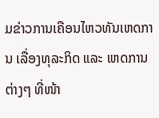ມຂ່າວການເຄືອນໄຫວທັນເຫດການ ເລື່ອງທຸລະກິດ ແລະ ເຫດການຕ່າງໆ ທີ່ໜ້າ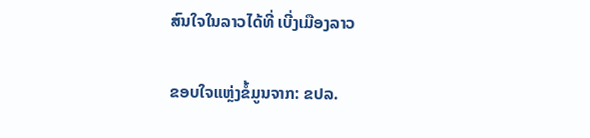ສົນໃຈໃນລາວໄດ້ທີ່ ເບີ່ງເມືອງລາວ

ຂອບໃຈແຫຼ່ງຂໍ້ມູນຈາກ: ຂປລ.